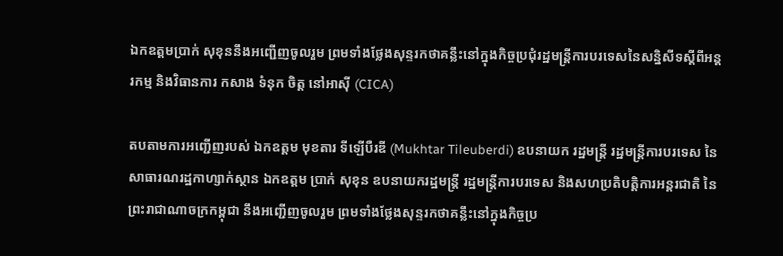ឯកឧត្តមប្រាក់ សុខុននឹងអញ្ជើញចូលរួម ព្រមទាំងថ្លែងសុន្ទរកថាគន្លឹះនៅក្នុងកិច្ចប្រជុំរដ្ឋមន្ត្រីការបរទេសនៃសន្និសីទស្តីពីអន្តរកម្ម និងវិធានការ កសាង ទំនុក ចិត្ត នៅអាស៊ី (CICA)

តបតាមការអញ្ជើញរបស់ ឯកឧត្តម មុខតារ ទីឡើបឺរឌី (Mukhtar Tileuberdi) ឧបនាយក រដ្ឋមន្រ្តី រដ្ឋមន្រ្តីការបរទេស នៃសាធារណរដ្ឋកាហ្សាក់ស្ថាន ឯកឧត្តម ប្រាក់ សុខុន ឧបនាយករដ្ឋមន្រ្តី រដ្ឋមន្រ្តីការបរទេស និងសហប្រតិបត្តិការអន្តរជាតិ នៃព្រះរាជាណាចក្រកម្ពុជា នឹងអញ្ជើញចូលរួម ព្រមទាំងថ្លែងសុន្ទរកថាគន្លឹះនៅក្នុងកិច្ចប្រ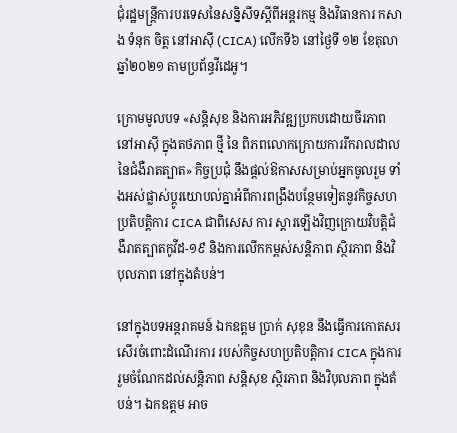ជុំរដ្ឋមន្ត្រីការបរទេសនៃសន្និសីទស្តីពីអន្តរកម្ម និងវិធានការ កសាង ទំនុក ចិត្ត នៅអាស៊ី (CICA) លើកទី៦ នៅថ្ងៃទី ១២ ខែតុលា ឆ្នាំ២០២១ តាមប្រព័ន្ធវីដេអូ។

ក្រោមមូលបទ «សន្តិសុខ និងការអភិវឌ្ឍប្រកបដោយចីរភាពនៅអាស៊ី ក្នុងតថភាព ថ្មី នៃ ពិភពលោកក្រោយការរីករាលដាលនៃជំងឺរាតត្បាត» កិច្ចប្រជុំ នឹងផ្តល់ឱកាសសម្រាប់អ្នកចូលរួម ទាំងអស់ផ្លាស់ប្តូរយោបល់គ្នាអំពីការពង្រឹងបន្ថែមទៀតនូវកិច្ចសហប្រតិបត្តិការ CICA ជាពិសេស ការ ស្តារឡើងវិញក្រោយវិបត្តិជំងឺរាតត្បាតកូវីដ-១៩ និងការលើកកម្ពស់សន្តិភាព ស្ថិរភាព និងវិបុលភាព នៅក្នុងតំបន់។

នៅក្នុងបទអន្តរាគមន៍ ឯកឧត្តម ប្រាក់ សុខុន នឹងធ្វើការកោតសរសើរចំពោះដំណើរការ របស់កិច្ចសហប្រតិបត្តិការ CICA ក្នុងការរួមចំណែកដល់សន្តិភាព សន្តិសុខ ស្ថិរភាព និងវិបុលភាព ក្នុងតំបន់។ ឯកឧត្តម អាច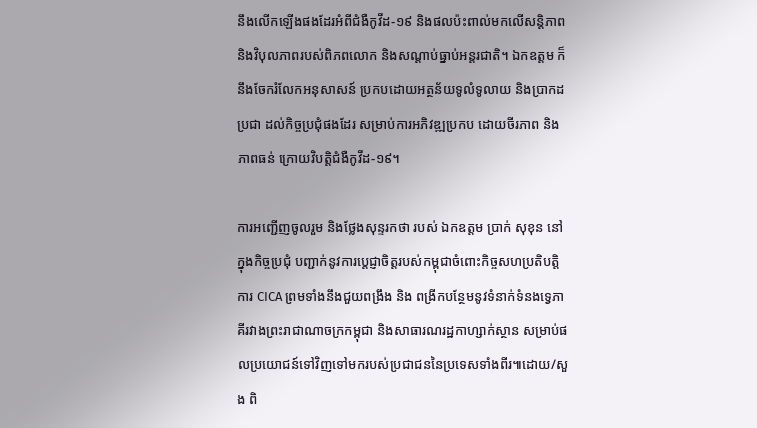នឹងលើកឡើងផងដែរអំពីជំងឺកូវីដ-១៩ និងផលប៉ះពាល់មកលើសន្តិភាព និងវិបុលភាពរបស់ពិភពលោក និងសណ្តាប់ធ្នាប់អន្តរជាតិ។ ឯកឧត្តម ក៏នឹងចែករំលែកអនុសាសន៍ ប្រកបដោយអត្ថន័យទូលំទូលាយ និងប្រាកដប្រជា ដល់កិច្ចប្រជុំផងដែរ សម្រាប់ការអភិវឌ្ឍប្រកប ដោយចីរភាព និងភាពធន់ ក្រោយវិបត្តិជំងឺកូវីដ-១៩។

ការអញ្ជើញចូលរួម និងថ្លែងសុន្ទរកថា របស់ ឯកឧត្តម ប្រាក់ សុខុន នៅក្នុងកិច្ចប្រជុំ បញ្ជាក់នូវការប្តេជ្ញាចិត្តរបស់កម្ពុជាចំពោះកិច្ចសហប្រតិបត្តិការ CICA ព្រមទាំងនឹងជួយពង្រឹង និង ពង្រីកបន្ថែមនូវទំនាក់ទំនងទ្វេភាគីរវាងព្រះរាជាណាចក្រកម្ពុជា និងសាធារណរដ្ឋកាហ្សាក់ស្ថាន សម្រាប់ផលប្រយោជន៍ទៅវិញទៅមករបស់ប្រជាជននៃប្រទេសទាំងពីរ៕ដោយ/សួង ពិ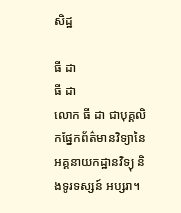សិដ្ឋ

ធី ដា
ធី ដា
លោក ធី ដា ជាបុគ្គលិកផ្នែកព័ត៌មានវិទ្យានៃអគ្គនាយកដ្ឋានវិទ្យុ និងទូរទស្សន៍ អប្សរា។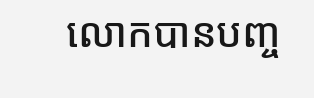លោកបានបញ្ច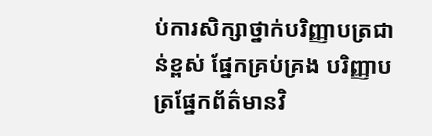ប់ការសិក្សាថ្នាក់បរិញ្ញាបត្រជាន់ខ្ពស់ ផ្នែកគ្រប់គ្រង បរិញ្ញាបត្រផ្នែកព័ត៌មានវិ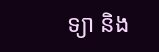ទ្យា និង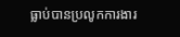ធ្លាប់បានប្រលូកការងារ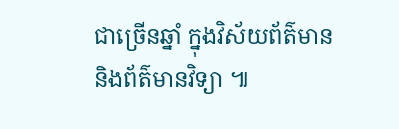ជាច្រើនឆ្នាំ ក្នុងវិស័យព័ត៌មាន និងព័ត៌មានវិទ្យា ៕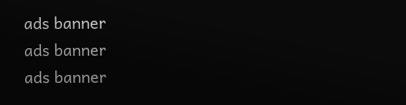ads banner
ads banner
ads banner